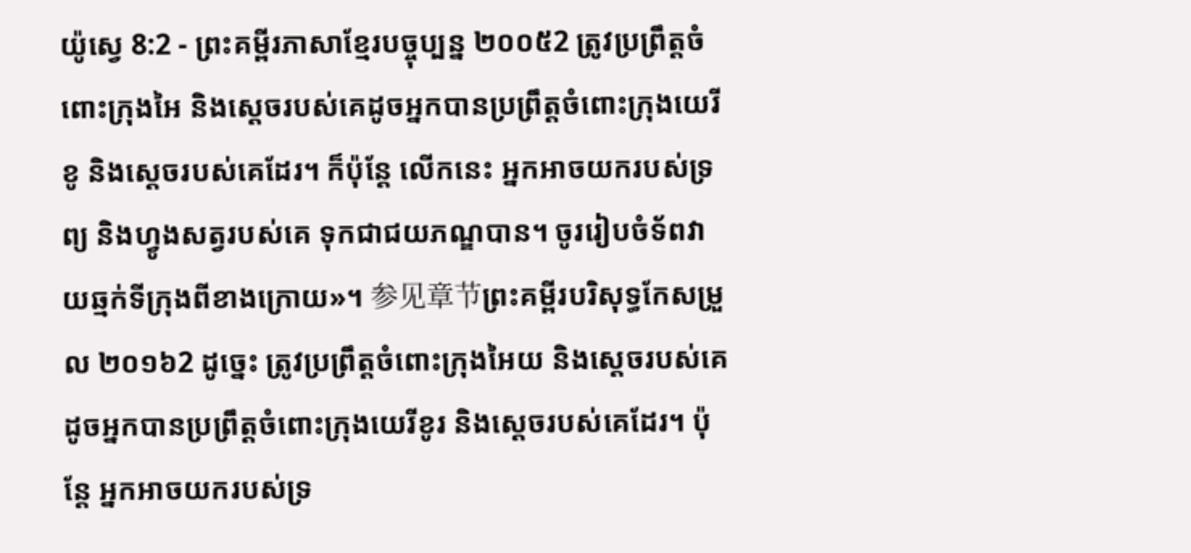យ៉ូស្វេ 8:2 - ព្រះគម្ពីរភាសាខ្មែរបច្ចុប្បន្ន ២០០៥2 ត្រូវប្រព្រឹត្តចំពោះក្រុងអៃ និងស្ដេចរបស់គេដូចអ្នកបានប្រព្រឹត្តចំពោះក្រុងយេរីខូ និងស្ដេចរបស់គេដែរ។ ក៏ប៉ុន្តែ លើកនេះ អ្នកអាចយករបស់ទ្រព្យ និងហ្វូងសត្វរបស់គេ ទុកជាជយភណ្ឌបាន។ ចូររៀបចំទ័ពវាយឆ្មក់ទីក្រុងពីខាងក្រោយ»។ 参见章节ព្រះគម្ពីរបរិសុទ្ធកែសម្រួល ២០១៦2 ដូច្នេះ ត្រូវប្រព្រឹត្តចំពោះក្រុងអៃយ និងស្តេចរបស់គេ ដូចអ្នកបានប្រព្រឹត្តចំពោះក្រុងយេរីខូរ និងស្តេចរបស់គេដែរ។ ប៉ុន្ដែ អ្នកអាចយករបស់ទ្រ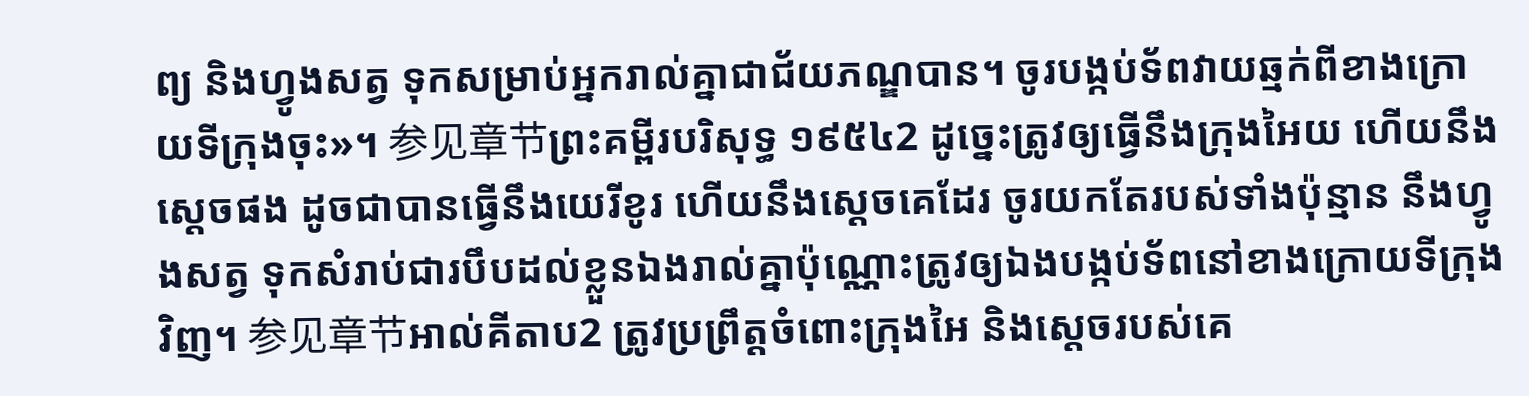ព្យ និងហ្វូងសត្វ ទុកសម្រាប់អ្នករាល់គ្នាជាជ័យភណ្ឌបាន។ ចូរបង្កប់ទ័ពវាយឆ្មក់ពីខាងក្រោយទីក្រុងចុះ»។ 参见章节ព្រះគម្ពីរបរិសុទ្ធ ១៩៥៤2 ដូច្នេះត្រូវឲ្យធ្វើនឹងក្រុងអៃយ ហើយនឹងស្តេចផង ដូចជាបានធ្វើនឹងយេរីខូរ ហើយនឹងស្តេចគេដែរ ចូរយកតែរបស់ទាំងប៉ុន្មាន នឹងហ្វូងសត្វ ទុកសំរាប់ជារបឹបដល់ខ្លួនឯងរាល់គ្នាប៉ុណ្ណោះត្រូវឲ្យឯងបង្កប់ទ័ពនៅខាងក្រោយទីក្រុងវិញ។ 参见章节អាល់គីតាប2 ត្រូវប្រព្រឹត្តចំពោះក្រុងអៃ និងស្តេចរបស់គេ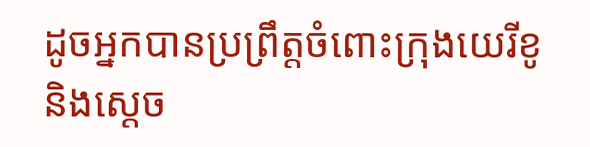ដូចអ្នកបានប្រព្រឹត្តចំពោះក្រុងយេរីខូ និងស្តេច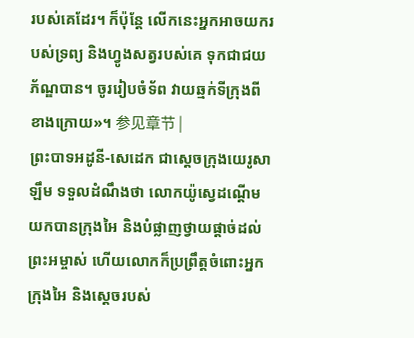របស់គេដែរ។ ក៏ប៉ុន្តែ លើកនេះអ្នកអាចយករបស់ទ្រព្យ និងហ្វូងសត្វរបស់គេ ទុកជាជយភ័ណ្ឌបាន។ ចូររៀបចំទ័ព វាយឆ្មក់ទីក្រុងពីខាងក្រោយ»។ 参见章节 |
ព្រះបាទអដូនី-សេដេក ជាស្ដេចក្រុងយេរូសាឡឹម ទទួលដំណឹងថា លោកយ៉ូស្វេដណ្ដើមយកបានក្រុងអៃ និងបំផ្លាញថ្វាយផ្ដាច់ដល់ព្រះអម្ចាស់ ហើយលោកក៏ប្រព្រឹត្តចំពោះអ្នកក្រុងអៃ និងស្ដេចរបស់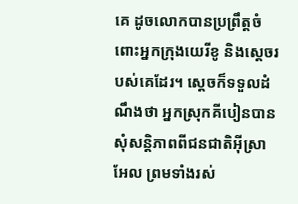គេ ដូចលោកបានប្រព្រឹត្តចំពោះអ្នកក្រុងយេរីខូ និងស្ដេចរបស់គេដែរ។ ស្ដេចក៏ទទួលដំណឹងថា អ្នកស្រុកគីបៀនបានសុំសន្តិភាពពីជនជាតិអ៊ីស្រាអែល ព្រមទាំងរស់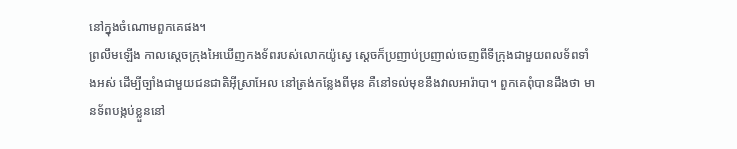នៅក្នុងចំណោមពួកគេផង។
ព្រលឹមឡើង កាលស្ដេចក្រុងអៃឃើញកងទ័ពរបស់លោកយ៉ូស្វេ ស្ដេចក៏ប្រញាប់ប្រញាល់ចេញពីទីក្រុងជាមួយពលទ័ពទាំងអស់ ដើម្បីច្បាំងជាមួយជនជាតិអ៊ីស្រាអែល នៅត្រង់កន្លែងពីមុន គឺនៅទល់មុខនឹងវាលអារ៉ាបា។ ពួកគេពុំបានដឹងថា មានទ័ពបង្កប់ខ្លួននៅ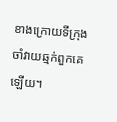ខាងក្រោយទីក្រុង ចាំវាយឆ្មក់ពួកគេឡើយ។